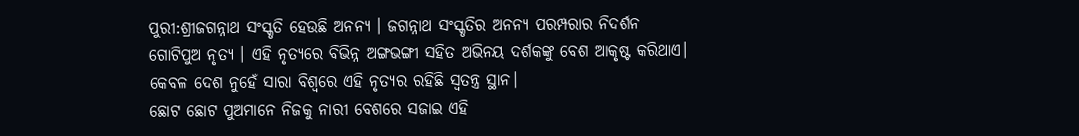ପୁରୀ:ଶ୍ରୀଜଗନ୍ନାଥ ସଂସ୍କୃତି ହେଉଛି ଅନନ୍ୟ । ଜଗନ୍ନାଥ ସଂସ୍କୃତିର ଅନନ୍ୟ ପରମ୍ପରାର ନିଦର୍ଶନ ଗୋଟିପୁଅ ନୃତ୍ୟ । ଏହି ନୃତ୍ୟରେ ବିଭିନ୍ନ ଅଙ୍ଗଭଙ୍ଗୀ ସହିତ ଅଭିନୟ ଦର୍ଶକଙ୍କୁ ବେଶ ଆକୃଷ୍ଟ କରିଥାଏ। କେବଳ ଦେଶ ନୁହେଁ ସାରା ବିଶ୍ବରେ ଏହି ନୃତ୍ୟର ରହିଛି ସ୍ବତନ୍ତ୍ର ସ୍ଥାନ।
ଛୋଟ ଛୋଟ ପୁଅମାନେ ନିଜକୁ ନାରୀ ବେଶରେ ସଜାଇ ଏହି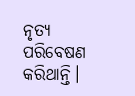ନୃତ୍ୟ ପରିବେଷଣ କରିଥାନ୍ତି।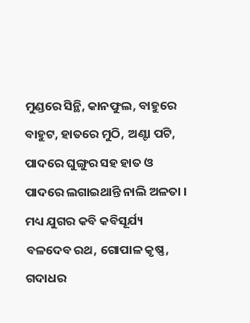ମୁଣ୍ଡରେ ସିନ୍ଥି, କାନଫୁଲ, ବାହୁରେ ବାହୁଟ, ହାତରେ ମୁଠି, ଅଣ୍ଟା ପଟି, ପାଦରେ ଘୁଙ୍ଗୁର ସହ ହାତ ଓ ପାଦରେ ଲଗାଇଥାନ୍ତି ନାଲି ଅଳତା । ମଧ୍ୟ ଯୁଗର କବି କବିସୂର୍ଯ୍ୟ ବଳଦେବ ରଥ, ଗୋପାଳ କୃଷ୍ଣ, ଗଦାଧର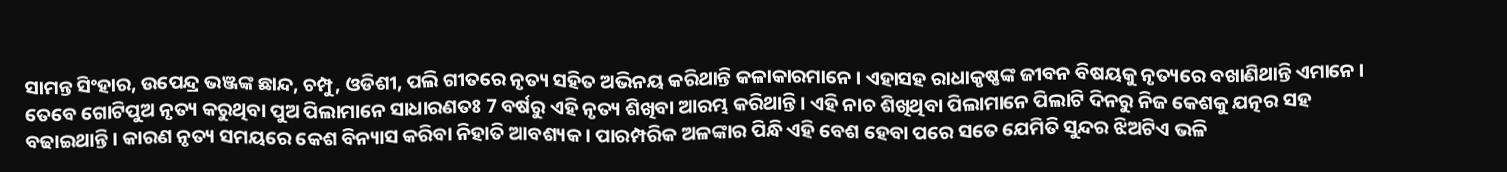ସାମନ୍ତ ସିଂହାର, ଉପେନ୍ଦ୍ର ଭଞ୍ଜଙ୍କ ଛାନ୍ଦ, ଚମ୍ପୁ, ଓଡିଶୀ, ପଲି ଗୀତରେ ନୃତ୍ୟ ସହିତ ଅଭିନୟ କରିଥାନ୍ତି କଳାକାରମାନେ । ଏହାସହ ରାଧାକୃଷ୍ଣଙ୍କ ଜୀବନ ବିଷୟକୁ ନୃତ୍ୟରେ ବଖାଣିଥାନ୍ତି ଏମାନେ ।
ତେବେ ଗୋଟିପୁଅ ନୃତ୍ୟ କରୁଥିବା ପୁଅ ପିଲାମାନେ ସାଧାରଣତଃ 7 ବର୍ଷରୁ ଏହି ନୃତ୍ୟ ଶିଖିବା ଆରମ୍ଭ କରିଥାନ୍ତି । ଏହି ନାଚ ଶିଖିଥିବା ପିଲାମାନେ ପିଲାଟି ଦିନରୁ ନିଜ କେଶକୁ ଯତ୍ନର ସହ ବଢାଇଥାନ୍ତି । କାରଣ ନୃତ୍ୟ ସମୟରେ କେଶ ବିନ୍ୟାସ କରିବା ନିହାତି ଆବଶ୍ୟକ । ପାରମ୍ପରିକ ଅଳଙ୍କାର ପିନ୍ଧି ଏହି ବେଶ ହେବା ପରେ ସତେ ଯେମିତି ସୁନ୍ଦର ଝିଅଟିଏ ଭଳି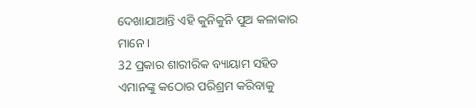ଦେଖାଯାଆନ୍ତି ଏହି କୁନିକୁନି ପୁଅ କଳାକାର ମାନେ ।
32 ପ୍ରକାର ଶାରୀରିକ ବ୍ୟାୟାମ ସହିତ ଏମାନଙ୍କୁ କଠୋର ପରିଶ୍ରମ କରିବାକୁ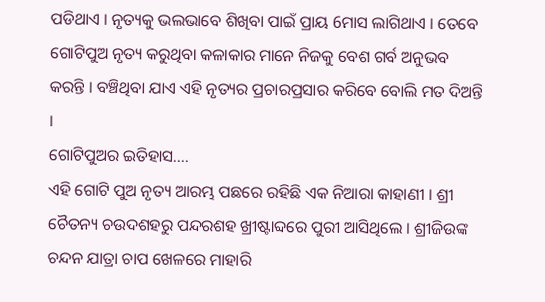ପଡିଥାଏ । ନୃତ୍ୟକୁ ଭଲଭାବେ ଶିଖିବା ପାଇଁ ପ୍ରାୟ 6ମାସ ଲାଗିଥାଏ । ତେବେ ଗୋଟିପୁଅ ନୃତ୍ୟ କରୁଥିବା କଳାକାର ମାନେ ନିଜକୁ ବେଶ ଗର୍ବ ଅନୁଭବ କରନ୍ତି । ବଞ୍ଚିଥିବା ଯାଏ ଏହି ନୃତ୍ୟର ପ୍ରଚାରପ୍ରସାର କରିବେ ବୋଲି ମତ ଦିଅନ୍ତି ।
ଗୋଟିପୁଅର ଇତିହାସ....
ଏହି ଗୋଟି ପୁଅ ନୃତ୍ୟ ଆରମ୍ଭ ପଛରେ ରହିଛି ଏକ ନିଆରା କାହାଣୀ । ଶ୍ରୀ ଚୈତନ୍ୟ ଚଉଦଶହରୁ ପନ୍ଦରଶହ ଖ୍ରୀଷ୍ଟାବ୍ଦରେ ପୁରୀ ଆସିଥିଲେ । ଶ୍ରୀଜିଉଙ୍କ ଚନ୍ଦନ ଯାତ୍ରା ଚାପ ଖେଳରେ ମାହାରି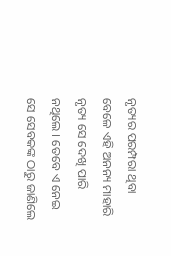ନୃତ୍ୟର ପରମ୍ପରା ଥିବା ବେଳେ ଏହି ଅନନ୍ୟ ମାହାରି ନୃତ୍ୟ ସେ ଦେଖି ପାରି ନଥିଲେ । ତେବେ ଏ ନେଇ ସେ ସେବକଙ୍କ ଠାରୁ ଜାଣିଲେ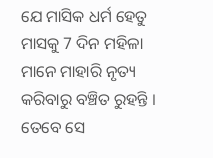ଯେ ମାସିକ ଧର୍ମ ହେତୁ ମାସକୁ 7 ଦିନ ମହିଳା ମାନେ ମାହାରି ନୃତ୍ୟ କରିବାରୁ ବଞ୍ଚିତ ରୁହନ୍ତି । ତେବେ ସେ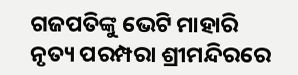ଗଜପତିଙ୍କୁ ଭେଟି ମାହାରି ନୃତ୍ୟ ପରମ୍ପରା ଶ୍ରୀମନ୍ଦିରରେ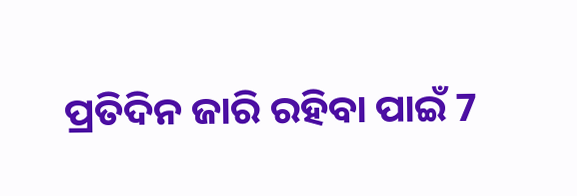ପ୍ରତିଦିନ ଜାରି ରହିବା ପାଇଁ 7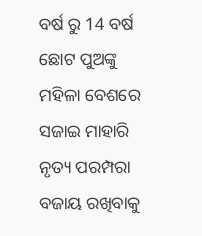ବର୍ଷ ରୁ 14 ବର୍ଷ ଛୋଟ ପୁଅଙ୍କୁ ମହିଳା ବେଶରେ ସଜାଇ ମାହାରି ନୃତ୍ୟ ପରମ୍ପରା ବଜାୟ ରଖିବାକୁ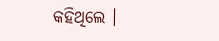କହିଥିଲେ ।